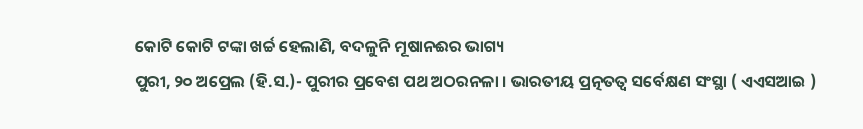କୋଟି କୋଟି ଟଙ୍କା ଖର୍ଚ୍ଚ ହେଲାଣି, ବଦଳୁନି ମୂଷାନଈର ଭାଗ୍ୟ
ପୁରୀ, ୨୦ ଅପ୍ରେଲ (ହି.ସ.)- ପୁରୀର ପ୍ରବେଶ ପଥ ଅଠରନଳା । ଭାରତୀୟ ପ୍ରତ୍ନତତ୍ୱ ସର୍ବେକ୍ଷଣ ସଂସ୍ଥା ( ଏଏସଆଇ )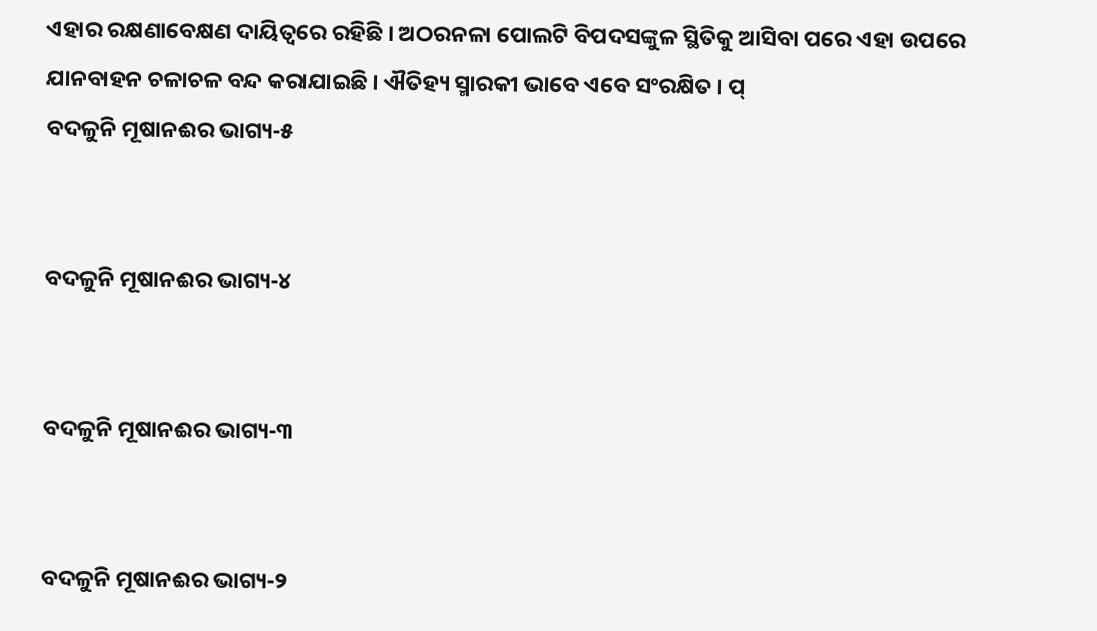ଏହାର ରକ୍ଷଣାବେକ୍ଷଣ ଦାୟିତ୍ୱରେ ରହିଛି । ଅଠରନଳା ପୋଲଟି ବିପଦସଙ୍କୁଳ ସ୍ଥିତିକୁ ଆସିବା ପରେ ଏହା ଉପରେ ଯାନବାହନ ଚଳାଚଳ ବନ୍ଦ କରାଯାଇଛି । ଐତିହ୍ୟ ସ୍ମାରକୀ ଭାବେ ଏବେ ସଂରକ୍ଷିତ । ପ୍
ବଦଳୁନି ମୂଷାନଈର ଭାଗ୍ୟ-୫


ବଦଳୁନି ମୂଷାନଈର ଭାଗ୍ୟ-୪


ବଦଳୁନି ମୂଷାନଈର ଭାଗ୍ୟ-୩


ବଦଳୁନି ମୂଷାନଈର ଭାଗ୍ୟ-୨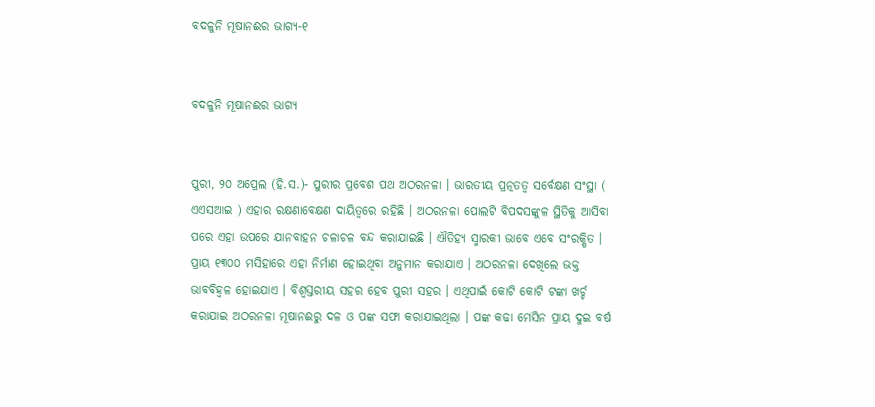ବଦଳୁନି ମୂଷାନଈର ଭାଗ୍ୟ-୧


ବଦଳୁନି ମୂଷାନଈର ଭାଗ୍ୟ


ପୁରୀ, ୨୦ ଅପ୍ରେଲ (ହି.ସ.)- ପୁରୀର ପ୍ରବେଶ ପଥ ଅଠରନଳା । ଭାରତୀୟ ପ୍ରତ୍ନତତ୍ୱ ସର୍ବେକ୍ଷଣ ସଂସ୍ଥା ( ଏଏସଆଇ ) ଏହାର ରକ୍ଷଣାବେକ୍ଷଣ ଦାୟିତ୍ୱରେ ରହିଛି । ଅଠରନଳା ପୋଲଟି ବିପଦସଙ୍କୁଳ ସ୍ଥିତିକୁ ଆସିବା ପରେ ଏହା ଉପରେ ଯାନବାହନ ଚଳାଚଳ ବନ୍ଦ କରାଯାଇଛି । ଐତିହ୍ୟ ସ୍ମାରକୀ ଭାବେ ଏବେ ସଂରକ୍ଷିତ । ପ୍ରାୟ ୧୩୦୦ ମସିହାରେ ଏହା ନିର୍ମାଣ ହୋଇଥିବା ଅନୁମାନ କରାଯାଏ । ଅଠରନଳା ଦେଖିଲେ ଭକ୍ତ ଭାବବିହ୍ୱଳ ହୋଇଯାଏ । ବିଶ୍ୱସ୍ତରୀୟ ସହର ହେବ ପୁରୀ ସହର । ଏଥିପାଇଁ କୋଟି କୋଟି ଟଙ୍କା ଖର୍ଚ୍ଚ କରାଯାଇ ଅଠରନଳା ମୂଷାନଈରୁ ଦଳ ଓ ପଙ୍କ ସଫା କରାଯାଇଥିଲା । ପଙ୍କ କଢା ମେସିନ ପ୍ରାୟ ଦୁଇ ବର୍ଷ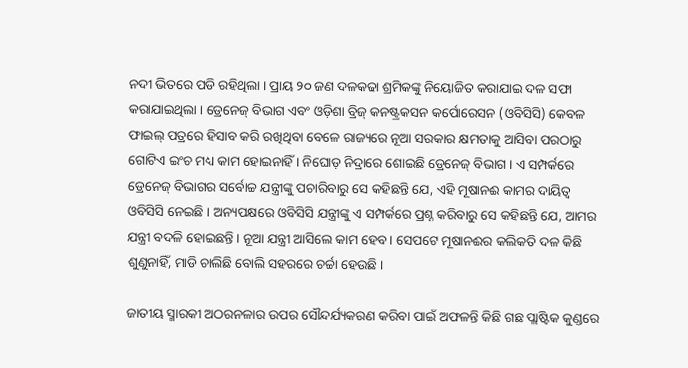ନଦୀ ଭିତରେ ପଡି ରହିଥିଲା । ପ୍ରାୟ ୨୦ ଜଣ ଦଳକଢା ଶ୍ରମିକଙ୍କୁ ନିୟୋଜିତ କରାଯାଇ ଦଳ ସଫା କରାଯାଇଥିଲା । ଡ୍ରେନେଜ୍ ବିଭାଗ ଏବଂ ଓଡ଼ିଶା ବ୍ରିଜ୍ କନଷ୍ଟ୍ରକସନ କର୍ପୋରେସନ (ଓବିସିସି) କେବଳ ଫାଇଲ୍ ପତ୍ରରେ ହିସାବ କରି ରଖିଥିବା ବେଳେ ରାଜ୍ୟରେ ନୂଆ ସରକାର କ୍ଷମତାକୁ ଆସିବା ପରଠାରୁ ଗୋଟିଏ ଇଂଚ ମଧ୍ୟ କାମ ହୋଇନାହିଁ । ନିଘୋଡ଼ ନିଦ୍ରାରେ ଶୋଇଛି ଡ୍ରେନେଜ୍ ବିଭାଗ । ଏ ସମ୍ପର୍କରେ ଡ୍ରେନେଜ୍ ବିଭାଗର ସର୍ବୋଚ୍ଚ ଯନ୍ତ୍ରୀଙ୍କୁ ପଚାରିବାରୁ ସେ କହିଛନ୍ତି ଯେ, ଏହି ମୂଷାନଈ କାମର ଦାୟିତ୍ୱ ଓବିସିସି ନେଇଛି । ଅନ୍ୟପକ୍ଷରେ ଓବିସିସି ଯନ୍ତ୍ରୀଙ୍କୁ ଏ ସମ୍ପର୍କରେ ପ୍ରଶ୍ନ କରିବାରୁ ସେ କହିଛନ୍ତି ଯେ, ଆମର ଯନ୍ତ୍ରୀ ବଦଳି ହୋଇଛନ୍ତି । ନୂଆ ଯନ୍ତ୍ରୀ ଆସିଲେ କାମ ହେବ । ସେପଟେ ମୂଷାନଈର କଲିକତି ଦଳ କିଛି ଶୁଣୁନାହିଁ, ମାଡି ଚାଲିଛି ବୋଲି ସହରରେ ଚର୍ଚ୍ଚା ହେଉଛି ।

ଜାତୀୟ ସ୍ମାରକୀ ଅଠରନଳାର ଉପର ସୌନ୍ଦର୍ଯ୍ୟକରଣ କରିବା ପାଇଁ ଅଫଳନ୍ତି କିଛି ଗଛ ପ୍ଲାଷ୍ଟିକ କୁଣ୍ଡରେ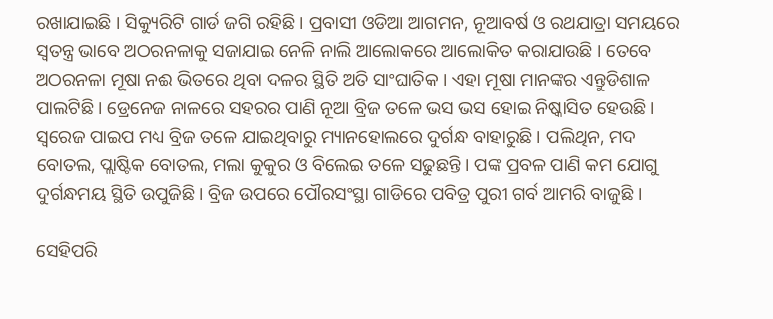ରଖାଯାଇଛି । ସିକ୍ୟୁରିଟି ଗାର୍ଡ ଜଗି ରହିଛି । ପ୍ରବାସୀ ଓଡିଆ ଆଗମନ, ନୂଆବର୍ଷ ଓ ରଥଯାତ୍ରା ସମୟରେ ସ୍ୱତନ୍ତ୍ର ଭାବେ ଅଠରନଳାକୁ ସଜାଯାଇ ନେଳି ନାଲି ଆଲୋକରେ ଆଲୋକିତ କରାଯାଉଛି । ତେବେ ଅଠରନଳା ମୂଷା ନଈ ଭିତରେ ଥିବା ଦଳର ସ୍ଥିତି ଅତି ସାଂଘାତିକ । ଏହା ମୂଷା ମାନଙ୍କର ଏନ୍ତୁଡିଶାଳ ପାଲଟିଛି । ଡ୍ରେନେଜ ନାଳରେ ସହରର ପାଣି ନୂଆ ବ୍ରିଜ ତଳେ ଭସ ଭସ ହୋଇ ନିଷ୍କାସିତ ହେଉଛି । ସ୍ୱରେଜ ପାଇପ ମଧ୍ୟ ବ୍ରିଜ ତଳେ ଯାଇଥିବାରୁ ମ୍ୟାନହୋଲରେ ଦୁର୍ଗନ୍ଧ ବାହାରୁଛି । ପଲିଥିନ, ମଦ ବୋତଲ, ପ୍ଲାଷ୍ଟିକ ବୋତଲ, ମଲା କୁକୁର ଓ ବିଲେଇ ତଳେ ସଢୁଛନ୍ତି । ପଙ୍କ ପ୍ରବଳ ପାଣି କମ ଯୋଗୁ ଦୁର୍ଗନ୍ଧମୟ ସ୍ଥିତି ଉପୁଜିଛି । ବ୍ରିଜ ଉପରେ ପୌରସଂସ୍ଥା ଗାଡିରେ ପବିତ୍ର ପୁରୀ ଗର୍ବ ଆମରି ବାଜୁଛି ।

ସେହିପରି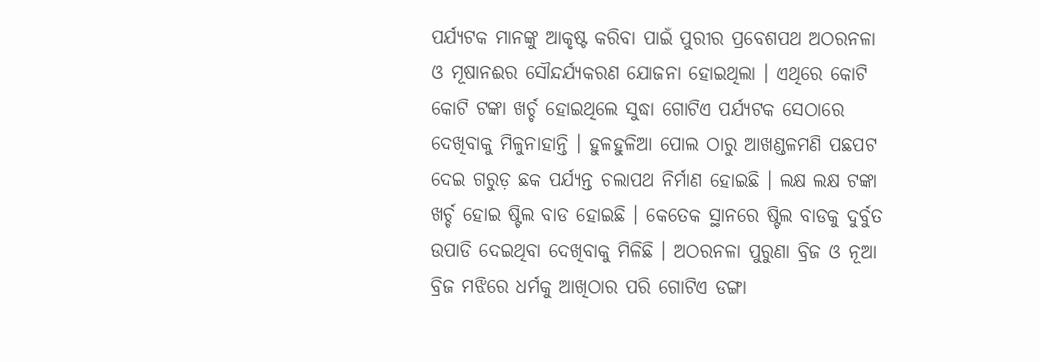ପର୍ଯ୍ୟଟକ ମାନଙ୍କୁ ଆକୃଷ୍ଟ କରିବା ପାଇଁ ପୁରୀର ପ୍ରବେଶପଥ ଅଠରନଳା ଓ ମୂଷାନଈର ସୌନ୍ଦର୍ଯ୍ୟକରଣ ଯୋଜନା ହୋଇଥିଲା । ଏଥିରେ କୋଟି କୋଟି ଟଙ୍କା ଖର୍ଚ୍ଚ ହୋଇଥିଲେ ସୁଦ୍ଧା ଗୋଟିଏ ପର୍ଯ୍ୟଟକ ସେଠାରେ ଦେଖିବାକୁ ମିଳୁନାହାନ୍ତି । ହୁଳହୁଳିଆ ପୋଲ ଠାରୁ ଆଖଣ୍ଡଳମଣି ପଛପଟ ଦେଇ ଗରୁଡ଼ ଛକ ପର୍ଯ୍ୟନ୍ତ ଚଲାପଥ ନିର୍ମାଣ ହୋଇଛି । ଲକ୍ଷ ଲକ୍ଷ ଟଙ୍କା ଖର୍ଚ୍ଚ ହୋଇ ଷ୍ଟିଲ ବାଡ ହୋଇଛି । କେତେକ ସ୍ଥାନରେ ଷ୍ଟିଲ ବାଡକୁ ଦୁର୍ବୁତ ଉପାଡି ଦେଇଥିବା ଦେଖିବାକୁ ମିଳିଛି । ଅଠରନଳା ପୁରୁଣା ବ୍ରିଜ ଓ ନୂଆ ବ୍ରିଜ ମଝିରେ ଧର୍ମକୁ ଆଖିଠାର ପରି ଗୋଟିଏ ଡଙ୍ଗା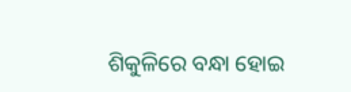ଶିକୁଳିରେ ବନ୍ଧା ହୋଇ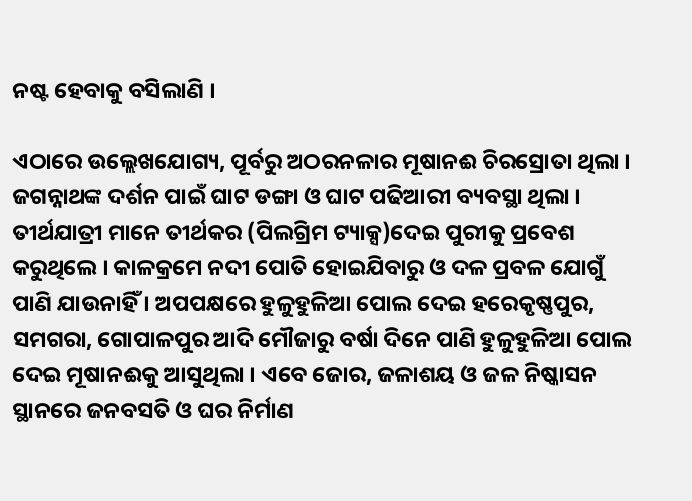ନଷ୍ଟ ହେବାକୁ ବସିଲାଣି ।

ଏଠାରେ ଉଲ୍ଲେଖଯୋଗ୍ୟ, ପୂର୍ବରୁ ଅଠରନଳାର ମୂଷାନଈ ଚିରସ୍ରୋତା ଥିଲା । ଜଗନ୍ନାଥଙ୍କ ଦର୍ଶନ ପାଇଁ ଘାଟ ଡଙ୍ଗା ଓ ଘାଟ ପଢିଆରୀ ବ୍ୟବସ୍ଥା ଥିଲା । ତୀର୍ଥଯାତ୍ରୀ ମାନେ ତୀର୍ଥକର (ପିଲଗ୍ରିମ ଟ୍ୟାକ୍ସ)ଦେଇ ପୁରୀକୁ ପ୍ରବେଶ କରୁଥିଲେ । କାଳକ୍ରମେ ନଦୀ ପୋତି ହୋଇଯିବାରୁ ଓ ଦଳ ପ୍ରବଳ ଯୋଗୁଁ ପାଣି ଯାଉନାହିଁ । ଅପପକ୍ଷରେ ହୁଳୁହୁଳିଆ ପୋଲ ଦେଇ ହରେକୃଷ୍ଣପୁର, ସମଗରା, ଗୋପାଳପୁର ଆଦି ମୌଜାରୁ ବର୍ଷା ଦିନେ ପାଣି ହୁଳୁହୁଳିଆ ପୋଲ ଦେଇ ମୂଷାନଈକୁ ଆସୁଥିଲା । ଏବେ ଜୋର, ଜଳାଶୟ ଓ ଜଳ ନିଷ୍କାସନ ସ୍ଥାନରେ ଜନବସତି ଓ ଘର ନିର୍ମାଣ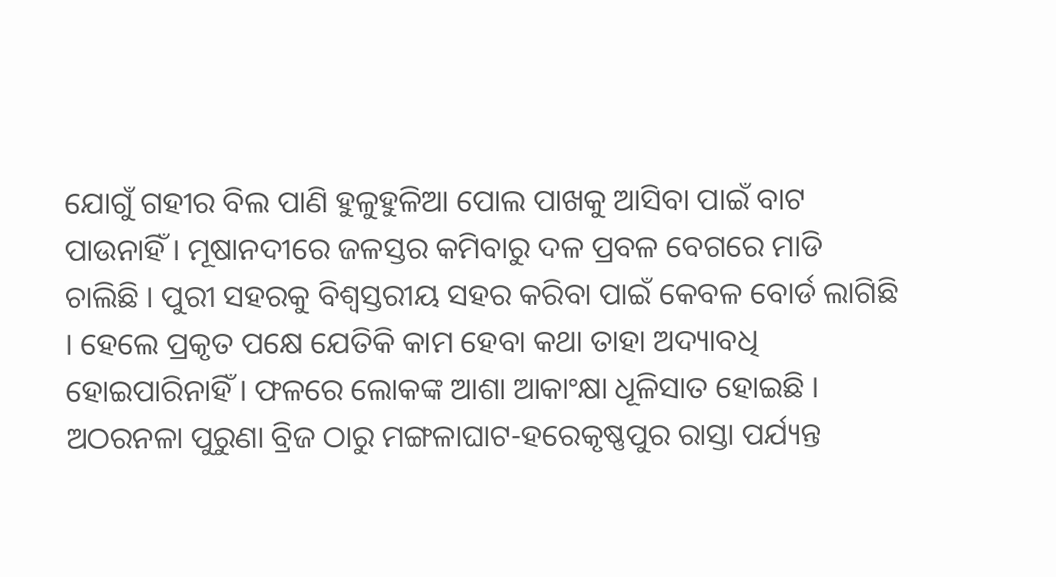ଯୋଗୁଁ ଗହୀର ବିଲ ପାଣି ହୁଳୁହୁଳିଆ ପୋଲ ପାଖକୁ ଆସିବା ପାଇଁ ବାଟ ପାଉନାହିଁ । ମୂଷାନଦୀରେ ଜଳସ୍ତର କମିବାରୁ ଦଳ ପ୍ରବଳ ବେଗରେ ମାଡି ଚାଲିଛି । ପୁରୀ ସହରକୁ ବିଶ୍ୱସ୍ତରୀୟ ସହର କରିବା ପାଇଁ କେବଳ ବୋର୍ଡ ଲାଗିଛି । ହେଲେ ପ୍ରକୃତ ପକ୍ଷେ ଯେତିକି କାମ ହେବା କଥା ତାହା ଅଦ୍ୟାବଧି ହୋଇପାରିନାହିଁ । ଫଳରେ ଲୋକଙ୍କ ଆଶା ଆକାଂକ୍ଷା ଧୂଳିସାତ ହୋଇଛି । ଅଠରନଳା ପୁରୁଣା ବ୍ରିଜ ଠାରୁ ମଙ୍ଗଳାଘାଟ-ହରେକୃଷ୍ଣପୁର ରାସ୍ତା ପର୍ଯ୍ୟନ୍ତ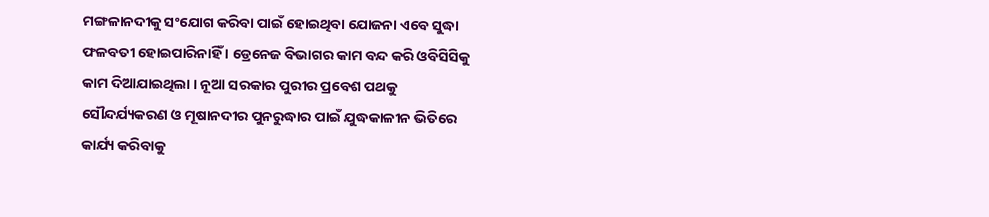ମଙ୍ଗଳାନଦୀକୁ ସଂଯୋଗ କରିବା ପାଇଁ ହୋଇଥିବା ଯୋଜନା ଏବେ ସୁଦ୍ଧା ଫଳବତୀ ହୋଇପାରିନାହିଁ । ଡ୍ରେନେଜ ବିଭାଗର କାମ ବନ୍ଦ କରି ଓବିସିସିକୁ କାମ ଦିଆଯାଇଥିଲା । ନୂଆ ସରକାର ପୁରୀର ପ୍ରବେଶ ପଥକୁ ସୌନ୍ଦର୍ଯ୍ୟକରଣ ଓ ମୂଷାନଦୀର ପୁନରୁଦ୍ଧାର ପାଇଁ ଯୁଦ୍ଧକାଳୀନ ଭିତିରେ କାର୍ଯ୍ୟ କରିବାକୁ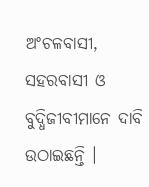ଅଂଚଳବାସୀ, ସହରବାସୀ ଓ ବୁଦ୍ଧିଜୀବୀମାନେ ଦାବି ଉଠାଇଛନ୍ତି ।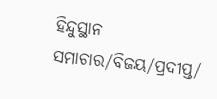ହିନ୍ଦୁସ୍ଥାନ ସମାଚାର/ବିଜୟ/ପ୍ରଦୀପ୍ତ/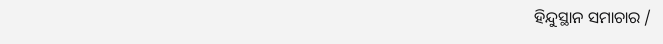ହିନ୍ଦୁସ୍ଥାନ ସମାଚାର /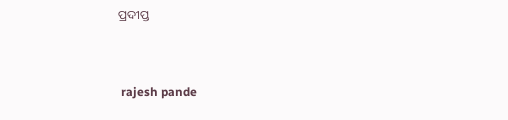ପ୍ରଦୀପ୍ତ


 rajesh pande